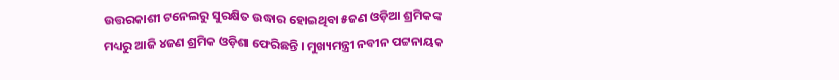ଉତ୍ତରକାଶୀ ଟନେଲରୁ ସୁରକ୍ଷିତ ଉଦ୍ଧାର ହୋଇଥିବା ୫ଜଣ ଓଡ଼ିଆ ଶ୍ରମିକଙ୍କ ମଧ୍ୟରୁ ଆଜି ୪ଜଣ ଶ୍ରମିକ ଓଡ଼ିଶା ଫେରିଛନ୍ତି । ମୁଖ୍ୟମନ୍ତ୍ରୀ ନବୀନ ପଟ୍ଟନାୟକ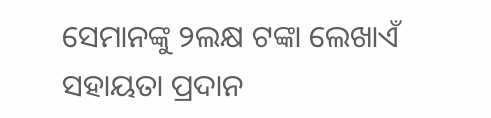ସେମାନଙ୍କୁ ୨ଲକ୍ଷ ଟଙ୍କା ଲେଖାଏଁ ସହାୟତା ପ୍ରଦାନ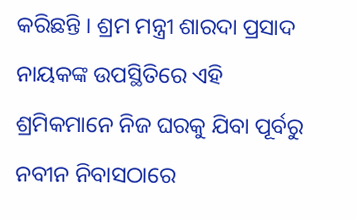କରିଛନ୍ତି । ଶ୍ରମ ମନ୍ତ୍ରୀ ଶାରଦା ପ୍ରସାଦ ନାୟକଙ୍କ ଉପସ୍ଥିତିରେ ଏହି ଶ୍ରମିକମାନେ ନିଜ ଘରକୁ ଯିବା ପୂର୍ବରୁ ନବୀନ ନିବାସଠାରେ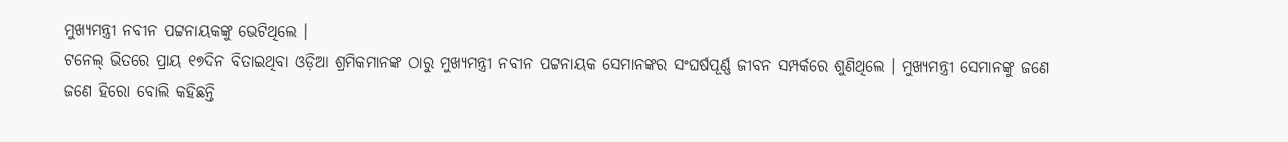ମୁଖ୍ୟମନ୍ତ୍ରୀ ନବୀନ ପଟ୍ଟନାୟକଙ୍କୁ ଭେଟିଥିଲେ ।
ଟନେଲ୍ ଭିତରେ ପ୍ରାୟ ୧୭ଦିନ ବିତାଇଥିବା ଓଡ଼ିଆ ଶ୍ରମିକମାନଙ୍କ ଠାରୁ ମୁଖ୍ୟମନ୍ତ୍ରୀ ନବୀନ ପଟ୍ଟନାୟକ ସେମାନଙ୍କର ସଂଘର୍ଷପୂର୍ଣ୍ଣ ଜୀବନ ସମ୍ପର୍କରେ ଶୁଣିଥିଲେ । ମୁଖ୍ୟମନ୍ତ୍ରୀ ସେମାନଙ୍କୁ ଜଣେ ଜଣେ ହିରୋ ବୋଲି କହିଛନ୍ତି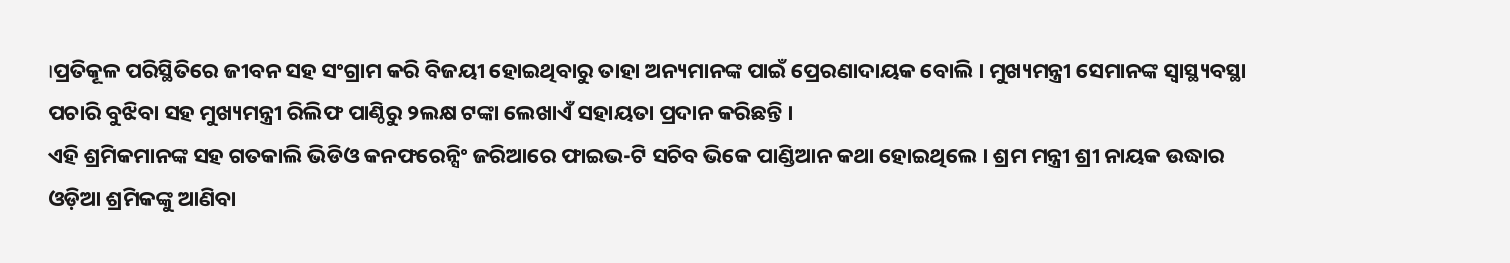।ପ୍ରତିକୂଳ ପରିସ୍ଥିତିରେ ଜୀବନ ସହ ସଂଗ୍ରାମ କରି ବିଜୟୀ ହୋଇଥିବାରୁ ତାହା ଅନ୍ୟମାନଙ୍କ ପାଇଁ ପ୍ରେରଣାଦାୟକ ବୋଲି । ମୁଖ୍ୟମନ୍ତ୍ରୀ ସେମାନଙ୍କ ସ୍ୱାସ୍ଥ୍ୟବସ୍ଥା ପଚାରି ବୁଝିବା ସହ ମୁଖ୍ୟମନ୍ତ୍ରୀ ରିଲିଫ ପାଣ୍ଠିରୁ ୨ଲକ୍ଷ ଟଙ୍କା ଲେଖାଏଁ ସହାୟତା ପ୍ରଦାନ କରିଛନ୍ତି ।
ଏହି ଶ୍ରମିକମାନଙ୍କ ସହ ଗତକାଲି ଭିଡିଓ କନଫରେନ୍ସିଂ ଜରିଆରେ ଫାଇଭ-ଟି ସଚିବ ଭିକେ ପାଣ୍ଡିଆନ କଥା ହୋଇଥିଲେ । ଶ୍ରମ ମନ୍ତ୍ରୀ ଶ୍ରୀ ନାୟକ ଉଦ୍ଧାର ଓଡ଼ିଆ ଶ୍ରମିକଙ୍କୁ ଆଣିବା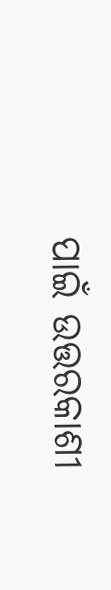ପାଇଁ ଉତ୍ତରକାଶୀ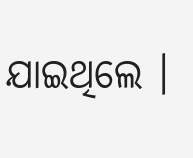ଯାଇଥିଲେ ।